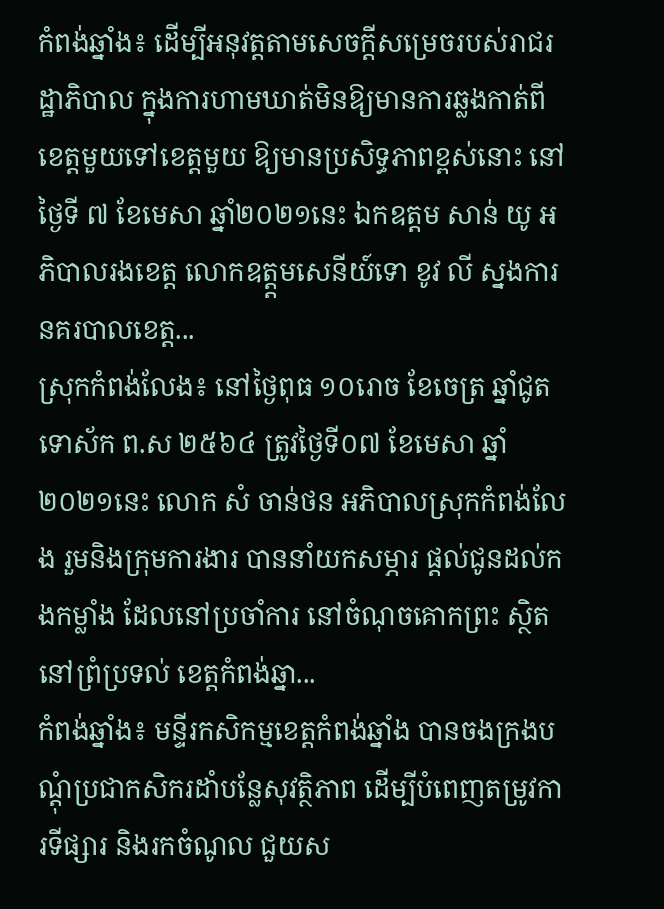កំពង់ឆ្នាំង៖ ដើម្បីអនុវត្តតាមសេចក្តីសម្រេចរបស់រាជរដ្ឋាភិបាល ក្នុងការហាមឃាត់មិនឱ្យមានការឆ្លងកាត់ពីខេត្តមួយទៅខេត្តមួយ ឱ្យមានប្រសិទ្ធភាពខ្ពស់នោះ នៅថ្ងៃទី ៧ ខែមេសា ឆ្នាំ២០២១នេះ ឯកឧត្តម សាន់ យូ អភិបាលរងខេត្ត លោកឧត្ត្តមសេនីយ៍ទោ ខូវ លី ស្នងការនគរបាលខេត្ត...
ស្រុកកំពង់លែង៖ នៅថ្ងៃពុធ ១០រោច ខែចេត្រ ឆ្នាំជូត ទោស័ក ព.ស ២៥៦៤ ត្រូវថ្ងៃទី០៧ ខែមេសា ឆ្នាំ២០២១នេះ លោក សំ ចាន់ថន អភិបាលស្រុកកំពង់លែង រួមនិងក្រុមការងារ បាននាំយកសម្ភារ ផ្តល់ជូនដល់កងកម្លាំង ដែលនៅប្រចាំការ នៅចំណុចគោកព្រះ ស្ថិតនៅព្រំប្រទល់ ខេត្តកំពង់ឆ្នា...
កំពង់ឆ្នាំង៖ មន្ទីរកសិកម្មខេត្ដកំពង់ឆ្នាំង បានចងក្រងបណ្ដុំប្រជាកសិករដាំបន្លែសុវត្ថិភាព ដើម្បីបំពេញតម្រូវការទីផ្សារ និងរកចំណូល ជួយស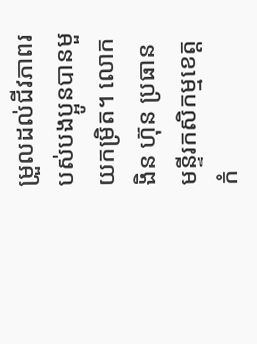ម្រួលដល់ជីវភាពរបស់បងប្អូនបានមួយកម្រិត។ លោក ងិន ហ៊ុន ប្រធានមន្ទីរកសិកម្មខេត្តកំ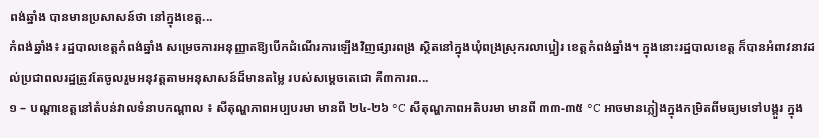ពង់ឆ្នាំង បានមានប្រសាសន៍ថា នៅក្នុងខេត្ត...
កំពង់ឆ្នាំង៖ រដ្ឋបាលខេត្តកំពង់ឆ្នាំង សម្រេចការអនុញ្ញាតឱ្យបើកដំណើរការឡើងវិញផ្សារពង្រ ស្ថិតនៅក្នុងឃុំពង្រស្រុករលាប្អៀរ ខេត្តកំពង់ឆ្នាំង។ ក្នុងនោះរដ្ឋបាលខេត្ត ក៏បានអំពាវនាវដល់ប្រជាពលរដ្ឋត្រូវតែចូលរួមអនុវត្តតាមអនុសាសន៍ដ៏មានតម្លៃ របស់សម្តេចតេជោ គឺ៣ការព...
១ – បណ្តាខេត្តនៅតំបន់វាលទំនាបកណ្តាល ៖ សីតុណ្ហភាពអប្បបរមា មានពី ២៤-២៦ °C សីតុណ្ហភាពអតិបរមា មានពី ៣៣-៣៥ °C អាចមានភ្លៀងក្នុងកម្រិតពីមធ្យមទៅបង្គួរ ក្នុង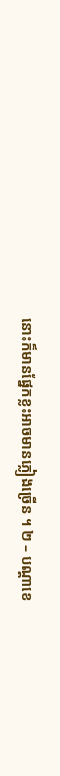នោះក៏មានផ្នែកខ្លះអាចមានភ្លៀងច្រើន ។ ២ – បណ្តាខេ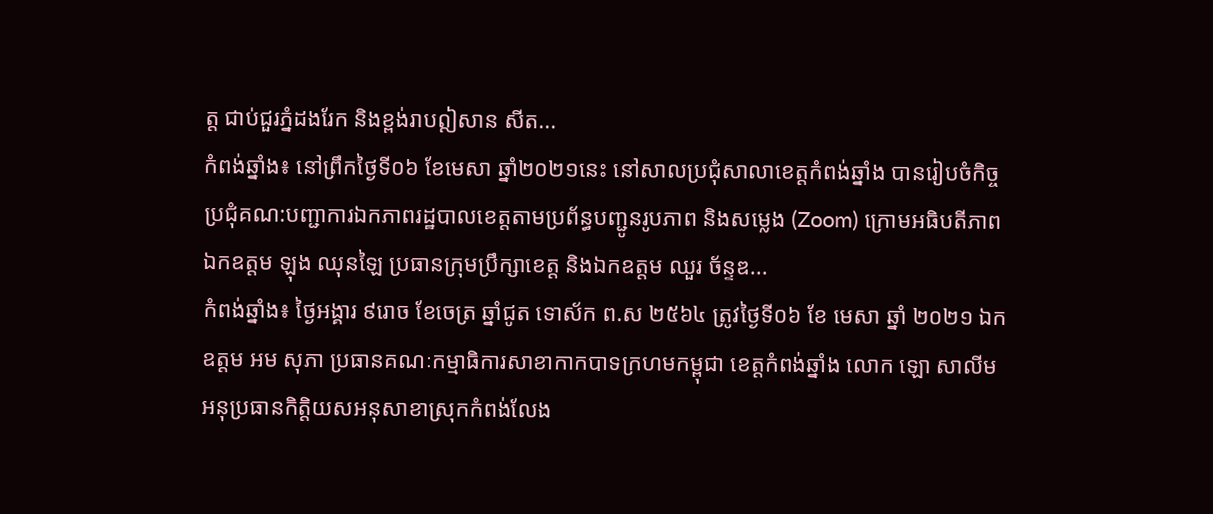ត្ត ជាប់ជួរភ្នំដងរែក និងខ្ពង់រាបឦសាន សីត...
កំពង់ឆ្នាំង៖ នៅព្រឹកថ្ងៃទី០៦ ខែមេសា ឆ្នាំ២០២១នេះ នៅសាលប្រជុំសាលាខេត្តកំពង់ឆ្នាំង បានរៀបចំកិច្ចប្រជុំគណ:បញ្ជាការឯកភាពរដ្ឋបាលខេត្តតាមប្រព័ន្ធបញ្ជូនរូបភាព និងសម្លេង (Zoom) ក្រោមអធិបតីភាពឯកឧត្តម ឡុង ឈុនឡៃ ប្រធានក្រុមប្រឹក្សាខេត្ត និងឯកឧត្តម ឈួរ ច័ន្ទឌ...
កំពង់ឆ្នាំង៖ ថ្ងៃអង្គារ ៩រោច ខែចេត្រ ឆ្នាំជូត ទោស័ក ព.ស ២៥៦៤ ត្រូវថ្ងៃទី០៦ ខែ មេសា ឆ្នាំ ២០២១ ឯកឧត្ដម អម សុភា ប្រធានគណៈកម្មាធិការសាខាកាកបាទក្រហមកម្ពុជា ខេត្តកំពង់ឆ្នាំង លោក ឡោ សាលីម អនុប្រធានកិត្តិយសអនុសាខាស្រុកកំពង់លែង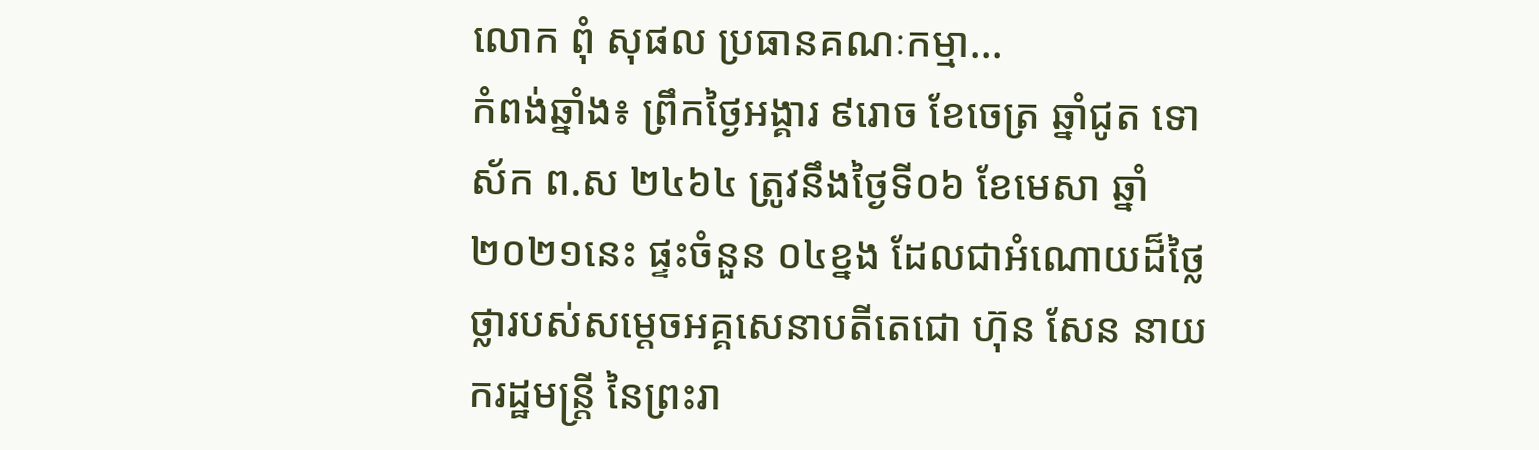លោក ពុំ សុផល ប្រធានគណៈកម្មា...
កំពង់ឆ្នាំង៖ ព្រឹកថ្ងៃអង្គារ ៩រោច ខែចេត្រ ឆ្នាំជូត ទោស័ក ព.ស ២៤៦៤ ត្រូវនឹងថ្ងៃទី០៦ ខែមេសា ឆ្នាំ២០២១នេះ ផ្ទះចំនួន ០៤ខ្នង ដែលជាអំណោយដ៏ថ្លៃថ្លារបស់សម្តេចអគ្គសេនាបតីតេជោ ហ៊ុន សែន នាយករដ្ឋមន្ត្រី នៃព្រះរា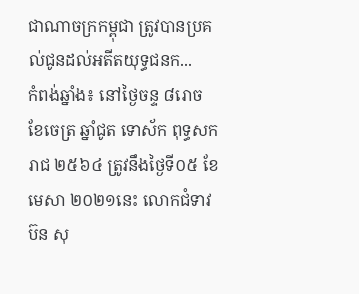ជាណាចក្រកម្ពុជា ត្រូវបានប្រគល់ជូនដល់អតីតយុទ្ធជនក...
កំពង់ឆ្នាំង៖ នៅថ្ងៃចន្ទ ៨រោច ខែចេត្រ ឆ្នាំជូត ទោស័ក ពុទ្ធសករាជ ២៥៦៤ ត្រូវនឹងថ្ងៃទី០៥ ខែមេសា ២០២១នេះ លោកជំទាវ ប៊ន សុ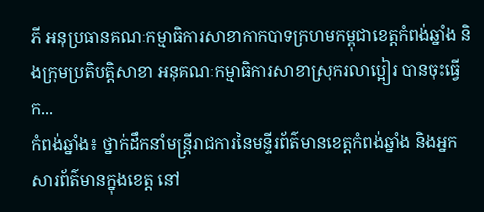ភី អនុប្រធានគណៈកម្មាធិការសាខាកាកបាទក្រហមកម្ពុជាខេត្តកំពង់ឆ្នាំង និងក្រុមប្រតិបត្តិសាខា អនុគណៈកម្មាធិការសាខាស្រុករលាប្អៀរ បានចុះធ្វើក...
កំពង់ឆ្នាំង៖ ថ្នាក់ដឹកនាំមន្រ្តីរាជការនៃមន្ទីរព័ត៌មានខេត្តកំពង់ឆ្នាំង និងអ្នកសារព័ត៌មានក្នុងខេត្ត នៅ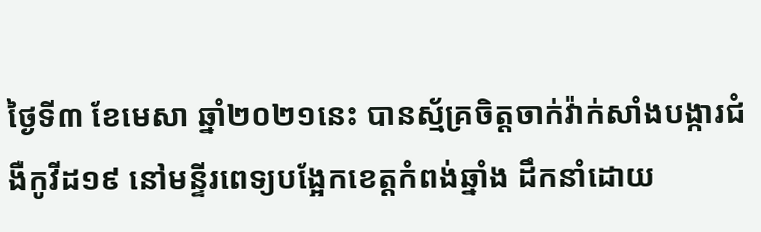ថ្ងៃទី៣ ខែមេសា ឆ្នាំ២០២១នេះ បានស្ម័គ្រចិត្តចាក់វ៉ាក់សាំងបង្ការជំងឺកូវីដ១៩ នៅមន្ទីរពេទ្យបង្អែកខេត្តកំពង់ឆ្នាំង ដឹកនាំដោយ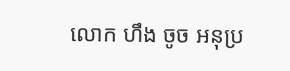លោក ហឹង ចូច អនុប្រ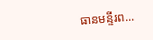ធានមន្ទីរព...